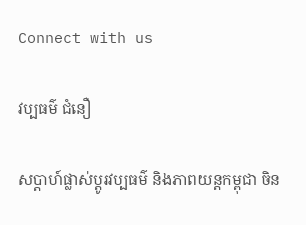Connect with us

វប្បធម៌ ជំនឿ

សប្ដាហ៍ផ្លាស់ប្ដូរវប្បធម៌ និងភាពយន្តកម្ពុជា ចិន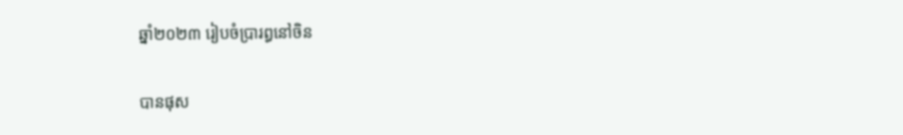ឆ្នាំ២០២៣ រៀបចំប្រារព្ធនៅចិន

បានផុស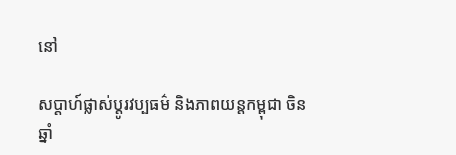នៅ

សប្ដាហ៍ផ្លាស់ប្ដូរវប្បធម៌ និងភាពយន្តកម្ពុជា ចិន ឆ្នាំ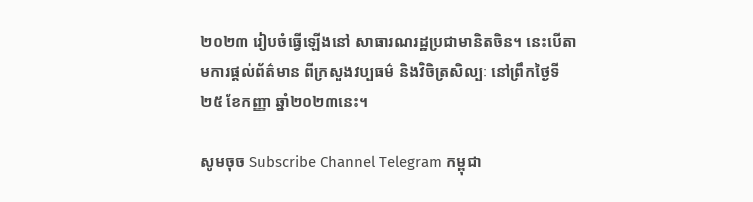២០២៣ រៀបចំធ្វើឡើងនៅ សាធារណរដ្ឋប្រជាមានិតចិន។ នេះបើតាមការផ្ដល់ព័ត៌មាន ពីក្រសួងវប្បធម៌ និងវិចិត្រសិល្បៈ នៅព្រឹកថ្ងៃទី២៥ ខែកញ្ញា ឆ្នាំ២០២៣នេះ។

សូមចុច Subscribe Channel Telegram កម្ពុជា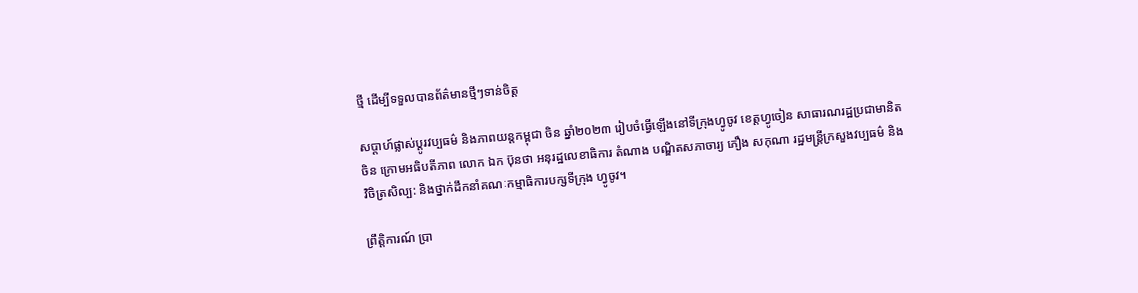ថ្មី ដើម្បីទទួលបានព័ត៌មានថ្មីៗទាន់ចិត្ត

សប្ដាហ៍ផ្លាស់ប្ដូរវប្បធម៌ និងភាពយន្តកម្ពុជា ចិន ឆ្នាំ២០២៣ រៀបចំធ្វើឡើងនៅទីក្រុងហ្វូចូវ ខេត្តហ្វូចៀន សាធារណរដ្ឋប្រជាមានិតចិន ក្រោមអធិបតីភាព លោក ឯក ប៊ុនថា អនុរដ្ឋលេខាធិការ តំណាង បណ្ឌិតសភាចារ្យ ភឿង សកុណា រដ្ឋមន្ត្រីក្រសួងវប្បធម៌ និងវិចិត្រសិល្ប: និងថ្នាក់ដឹកនាំគណៈកម្មាធិការបក្សទីក្រុង ហ្វូចូវ។

ព្រឹត្តិការណ៍ ប្រា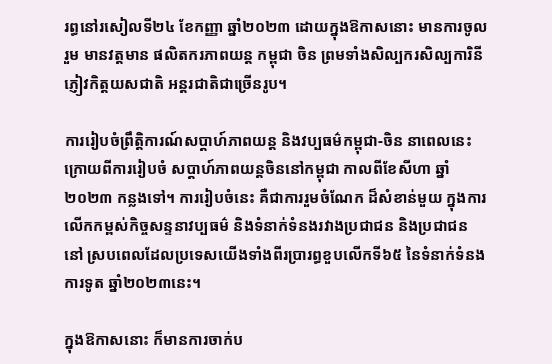រព្ធនៅរសៀលទី២៤ ខែកញ្ញា ឆ្នាំ២០២៣ ដោយក្នុងឱកាសនោះ មានការចូលរួម មានវត្តមាន ផលិតករភាពយន្ត កម្ពុជា ចិន ព្រមទាំងសិល្បករសិល្បការិនី ភ្ញៀវកិត្តយសជាតិ អន្តរជាតិជាច្រើនរូប។

ការរៀបចំព្រឹត្តិការណ៍សប្តាហ៍ភាពយន្ត និងវប្បធម៌កម្ពុជា-ចិន នាពេលនេះ ក្រោយពីការរៀបចំ សប្ដាហ៍ភាពយន្តចិននៅកម្ពុជា កាលពីខែសីហា ឆ្នាំ ២០២៣ កន្លងទៅ។ ការរៀបចំនេះ គឺជាការរួមចំណែក ដ៏សំខាន់មួយ ក្នុងការលើកកម្ពស់កិច្ចសន្ទនាវប្បធម៌ និងទំនាក់ទំនងរវាងប្រជាជន និងប្រជាជន នៅ ស្របពេលដែលប្រទេសយើងទាំងពីរប្រារព្ធខួបលើកទី៦៥ នៃទំនាក់ទំនងការទូត ឆ្នាំ២០២៣នេះ។

ក្នុងឱកាសនោះ ក៏មានការចាក់ប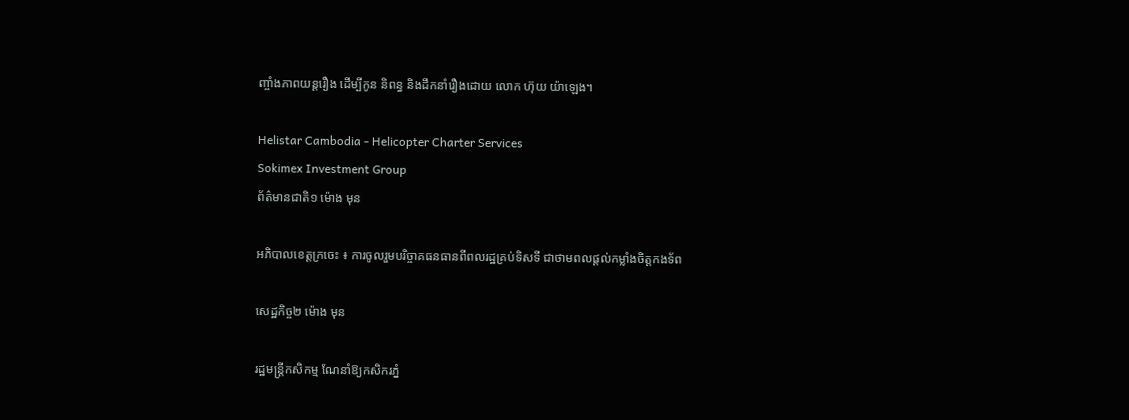ញ្ចាំងភាពយន្តរឿង ដើម្បីកូន និពន្ធ និងដឹកនាំរឿងដោយ លោក ហ៊ុយ យ៉ាឡេង។

Helistar Cambodia - Helicopter Charter Services
Sokimex Investment Group
ព័ត៌មានជាតិ១ ម៉ោង មុន

អភិបាលខេត្តក្រចេះ ៖ ការចូលរួមបរិច្ចាគធនធានពីពលរដ្ឋគ្រប់ទិសទី ជាថាមពលផ្តល់កម្លាំងចិត្តកងទ័ព

សេដ្ឋកិច្ច២ ម៉ោង មុន

រដ្ឋមន្ត្រីកសិកម្ម ណែនាំឱ្យកសិករភ្នំ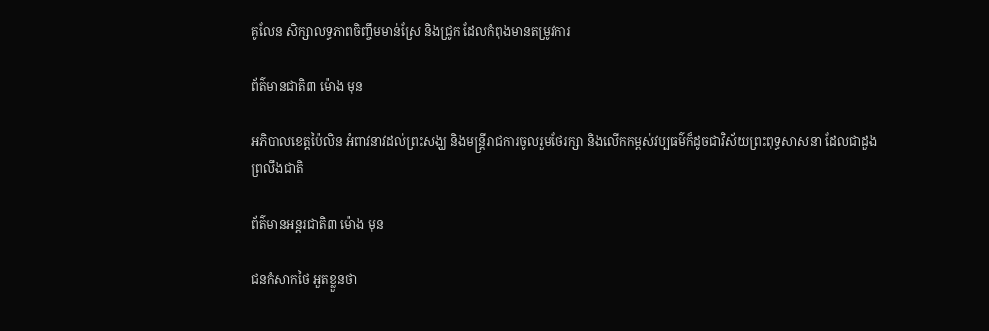គូលែន សិក្សាលទ្ធភាពចិញ្ចឹមមាន់ស្រែ និងជ្រូក ដែលកំពុងមានតម្រូវការ

ព័ត៌មានជាតិ៣ ម៉ោង មុន

អភិបាលខេត្តប៉ៃលិន អំពាវនាវដល់ព្រះសង្ឃ និងមន្ត្រីរាជការចូលរួមថែរក្សា និងលើកកម្ពស់វប្បធម៌ក៏ដូចជាវិស័យព្រះពុទ្ធសាសនា ដែលជាដួងព្រលឹងជាតិ

ព័ត៌មានអន្ដរជាតិ៣ ម៉ោង មុន

ជនកំសាកថៃ អួតខ្លួនថា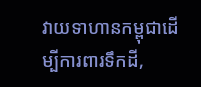វាយទាហានកម្ពុជាដើម្បីការពារទឹកដី,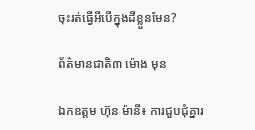ចុះរត់ធ្វើអីបើក្នុងដីខ្លួនមែន?

ព័ត៌មានជាតិ៣ ម៉ោង មុន

ឯកឧត្តម ហ៊ុន ម៉ានី៖ ការជួបជុំគ្នារ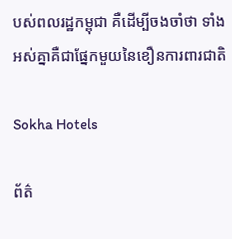បស់ពលរដ្ឋកម្ពុជា គឺដើម្បីចងចាំថា ទាំងអស់គ្នាគឺជាផ្នែកមួយនៃខឿនការពារជាតិ

Sokha Hotels

ព័ត៌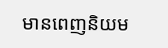មានពេញនិយម